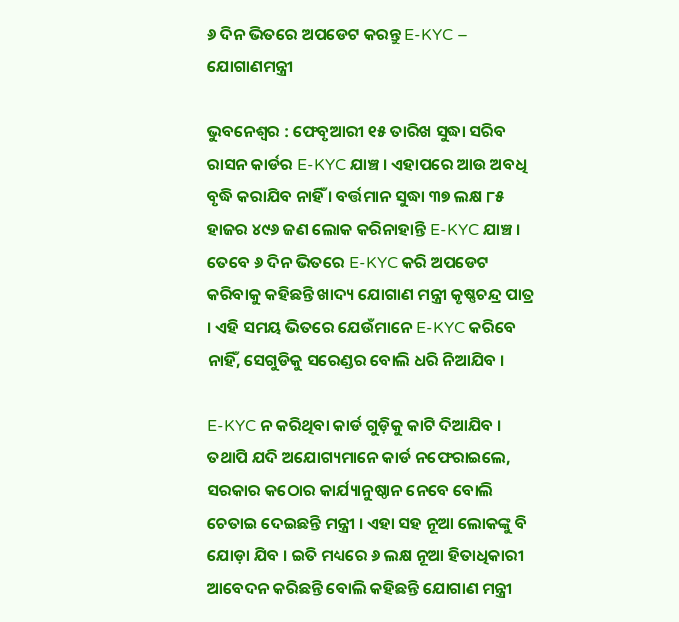୬ ଦିନ ଭିତରେ ଅପଡେଟ କରନ୍ତୁ E-KYC – ଯୋଗାଣମନ୍ତ୍ରୀ

ଭୁବନେଶ୍ୱର : ଫେବୃଆରୀ ୧୫ ତାରିଖ ସୁଦ୍ଧା ସରିବ ରାସନ କାର୍ଡର E-KYC ଯାଞ୍ଚ । ଏହାପରେ ଆଉ ଅବଧି ବୃଦ୍ଧି କରାଯିବ ନାହିଁ । ବର୍ତ୍ତମାନ ସୁଦ୍ଧା ୩୭ ଲକ୍ଷ ୮୫ ହାଜର ୪୯୬ ଜଣ ଲୋକ କରିନାହାନ୍ତି E-KYC ଯାଞ୍ଚ । ତେବେ ୬ ଦିନ ଭିତରେ E-KYC କରି ଅପଡେଟ କରିବାକୁ କହିଛନ୍ତି ଖାଦ୍ୟ ଯୋଗାଣ ମନ୍ତ୍ରୀ କୃଷ୍ଣଚନ୍ଦ୍ର ପାତ୍ର । ଏହି ସମୟ ଭିତରେ ଯେଉଁମାନେ E-KYC କରିବେ ନାହିଁ, ସେଗୁଡିକୁ ସରେଣ୍ଡର ବୋଲି ଧରି ନିଆଯିବ ।

E-KYC ନ କରିଥିବା କାର୍ଡ ଗୁଡ଼ିକୁ କାଟି ଦିଆଯିବ । ତଥାପି ଯଦି ଅଯୋଗ୍ୟମାନେ କାର୍ଡ ନଫେରାଇଲେ, ସରକାର କଠୋର କାର୍ଯ୍ୟାନୁଷ୍ଠାନ ନେବେ ବୋଲି ଚେତାଇ ଦେଇଛନ୍ତି ମନ୍ତ୍ରୀ । ଏହା ସହ ନୂଆ ଲୋକଙ୍କୁ ବି ଯୋଡ଼ା ଯିବ । ଇତି ମଧ୍ୟରେ ୬ ଲକ୍ଷ ନୂଆ ହିତାଧିକାରୀ ଆବେଦନ କରିଛନ୍ତି ବୋଲି କହିଛନ୍ତି ଯୋଗାଣ ମନ୍ତ୍ରୀ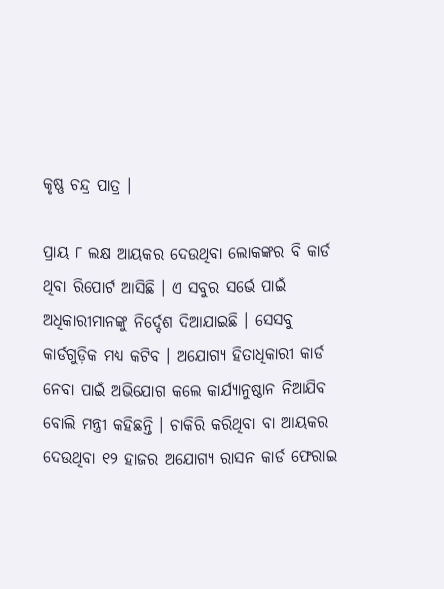କୃଷ୍ଣ ଚନ୍ଦ୍ର ପାତ୍ର ।

ପ୍ରାୟ ୮ ଲକ୍ଷ ଆୟକର ଦେଉଥିବା ଲୋକଙ୍କର ବି କାର୍ଡ ଥିବା ରିପୋର୍ଟ ଆସିଛି । ଏ ସବୁର ସର୍ଭେ ପାଇଁ ଅଧିକାରୀମାନଙ୍କୁ ନିର୍ଦ୍ଦେଶ ଦିଆଯାଇଛି । ସେସବୁ କାର୍ଡଗୁଡ଼ିକ ମଧ୍ୟ କଟିବ । ଅଯୋଗ୍ୟ ହିତାଧିକାରୀ କାର୍ଡ ନେବା ପାଇଁ ଅଭିଯୋଗ କଲେ କାର୍ଯ୍ୟାନୁଷ୍ଠାନ ନିଆଯିବ ବୋଲି ମନ୍ତ୍ରୀ କହିଛନ୍ତି । ଚାକିରି କରିଥିବା ବା ଆୟକର ଦେଉଥିବା ୧୨ ହାଜର ଅଯୋଗ୍ୟ ରାସନ କାର୍ଡ ଫେରାଇ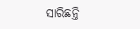ସାରିଛନ୍ତି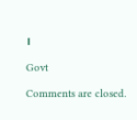।

Govt

Comments are closed.